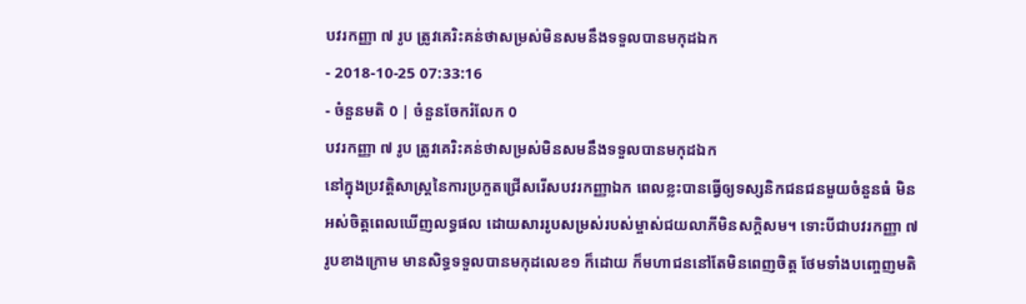បវរកញ្ញា ៧ រូប ត្រូវគេរិះគន់ថាសម្រស់មិនសមនឹងទទួលបានមកុដឯក
- 2018-10-25 07:33:16
- ចំនួនមតិ 0 | ចំនួនចែករំលែក 0
បវរកញ្ញា ៧ រូប ត្រូវគេរិះគន់ថាសម្រស់មិនសមនឹងទទួលបានមកុដឯក
នៅក្នុងប្រវត្តិសាស្ត្រនៃការប្រកួតជ្រើសរើសបវរកញ្ញាឯក ពេលខ្លះបានធ្វើឲ្យទស្សនិកជនជនមួយចំនួនធំ មិនអស់ចិត្តពេលឃើញលទ្ធផល ដោយសាររូបសម្រស់របស់ម្ចាស់ជយលាភីមិនសក្ដិសម។ ទោះបីជាបវរកញ្ញា ៧ រូបខាងក្រោម មានសិទ្ធទទួលបានមកុដលេខ១ ក៏ដោយ ក៏មហាជននៅតែមិនពេញចិត្ត ថែមទាំងបញ្ចេញមតិ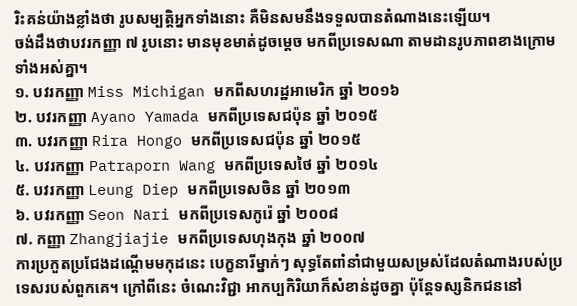រិះគន់យ៉ាងខ្លាំងថា រូបសម្បត្តិអ្នកទាំងនោះ គឺមិនសមនឹងទទួលបានតំណាងនេះឡើយ។
ចង់ដឹងថាបវរកញ្ញា ៧ រូបនោះ មានមុខមាត់ដូចម្តេច មកពីប្រទេសណា តាមដានរូបភាពខាងក្រោមទាំងអស់គ្នា។
១. បវរកញ្ញា Miss Michigan មកពីសហរដ្ឋអាមេរិក ឆ្នាំ ២០១៦
២. បវរកញ្ញា Ayano Yamada មកពីប្រទេសជប៉ុន ឆ្នាំ ២០១៥
៣. បវរកញ្ញា Rira Hongo មកពីប្រទេសជប៉ុន ឆ្នាំ ២០១៥
៤. បវរកញ្ញា Patraporn Wang មកពីប្រទេសថៃ ឆ្នាំ ២០១៤
៥. បវរកញ្ញា Leung Diep មកពីប្រទេសចិន ឆ្នាំ ២០១៣
៦. បវរកញ្ញា Seon Nari មកពីប្រទេសកូរ៉េ ឆ្នាំ ២០០៨
៧. កញ្ញា Zhangjiajie មកពីប្រទេសហុងកុង ឆ្នាំ ២០០៧
ការប្រកួតប្រជែងដណ្តើមមកុដនេះ បេក្ខនារីម្នាក់ៗ សុទ្ធតែពាំនាំជាមួយសម្រស់ដែលតំណាងរបស់ប្រទេសរបស់ពួកគេ។ ក្រៅពីនេះ ចំណេះវិជ្ជា អាកប្បកិរិយាក៏សំខាន់ដូចគ្នា ប៉ុន្តែទស្សនិកជននៅ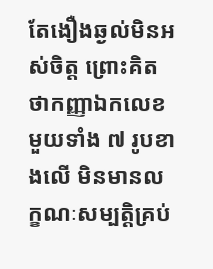តែងឿងឆ្ងល់មិនអស់ចិត្ត ព្រោះគិតថាកញ្ញាឯកលេខមួយទាំង ៧ រូបខាងលើ មិនមានលក្ខណៈសម្បត្តិគ្រប់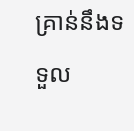គ្រាន់នឹងទទួល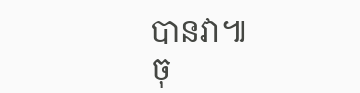បានវា៕
ចុ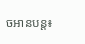ចអានបន្ត៖